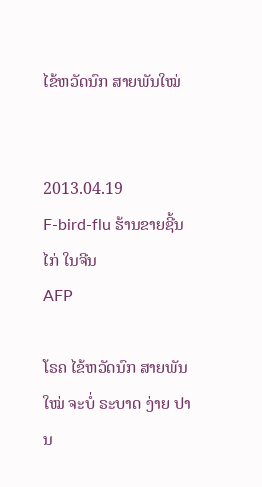ໄຂ້ຫວັດນົກ ສາຍພັນໃໝ່


2013.04.19
F-bird-flu ຮ້ານຂາຍຊີ້ນໄກ່ ໃນຈີນ
AFP

ໂຣຄ ໄຂ້ຫວັດນົກ ສາຍພັນໃໝ່ ຈະບໍ່ ຣະບາດ ງ່າຍ ປານ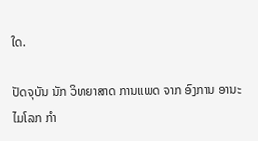ໃດ.

ປັດຈຸບັນ ນັກ ວິທຍາສາດ ການແພດ ຈາກ ອົງການ ອານະໄມໂລກ ກຳ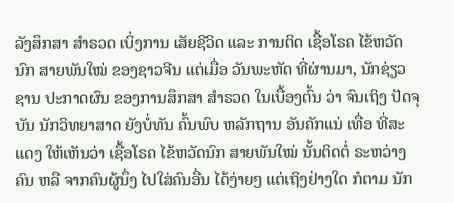ລັງສຶກສາ ສຳຣວດ ເບິ່ງການ ເສັຍຊີວິດ ແລະ ການຕິດ ເຊື້ອໂຣຄ ໄຂ້ຫວັດນົກ ສາຍພັນໃໝ່ ຂອງຊາວຈີນ ແຕ່ເມື່ອ ວັນພະຫັດ ທີ່ຜ່ານມາ, ນັກຊ່ຽວຊານ ປະກາດຜົນ ຂອງການສຶກສາ ສຳຣວດ ໃນເບື້ອງຕົ້ນ ວ່າ ຈົນເຖິງ ປັດຈຸບັນ ນັກວິທຍາສາດ ຍັງບໍ່ທັນ ຄົ້ນພົບ ຫລັກຖານ ອັນຄັກແນ່ ເທື່ອ ທີ່ສະແດງ ໃຫ້ເຫັນວ່າ ເຊື້ອໂຣຄ ໄຂ້ຫວັດນົກ ສາຍພັນໃໝ່ ນັ້ນຕິດຕໍ່ ຣະຫວ່າງຄົນ ຫລື ຈາກຄົນຜູ້ນຶ່ງ ໄປໃສ່ຄົນອື່ນ ໄດ້ງ່າຍໆ ແຕ່ເຖິງຢ່າງໃດ ກໍຕາມ ນັກ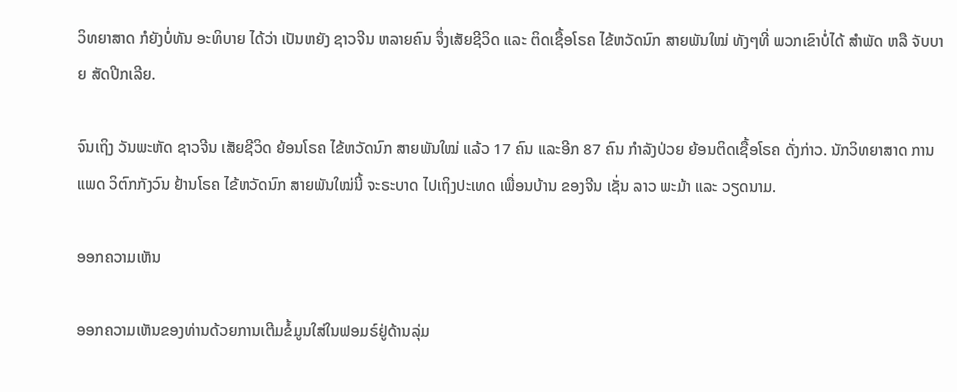ວິທຍາສາດ ກໍຍັງບໍ່ທັນ ອະທິບາຍ ໄດ້ວ່າ ເປັນຫຍັງ ຊາວຈີນ ຫລາຍຄົນ ຈຶ່ງເສັຍຊີວິດ ແລະ ຕິດເຊື້ອໂຣຄ ໄຂ້ຫວັດນົກ ສາຍພັນໃໝ່ ທັງໆທີ່ ພວກເຂົາບໍ່ໄດ້ ສຳພັດ ຫລື ຈັບບາຍ ສັດປີກເລີຍ.

ຈົນເຖິງ ວັນພະຫັດ ຊາວຈີນ ເສັຍຊີວິດ ຍ້ອນໂຣຄ ໄຂ້ຫວັດນົກ ສາຍພັນໃໝ່ ແລ້ວ 17 ຄົນ ແລະອີກ 87 ຄົນ ກໍາລັງປ່ວຍ ຍ້ອນຕິດເຊື້ອໂຣຄ ດັ່ງກ່າວ. ນັກວິທຍາສາດ ການແພດ ວິຕົກກັງວົນ ຢ້ານໂຣຄ ໄຂ້ຫວັດນົກ ສາຍພັນໃໝ່ນີ້ ຈະຣະບາດ ໄປເຖິງປະເທດ ເພື່ອນບ້ານ ຂອງຈີນ ເຊັ່ນ ລາວ ພະມ້າ ແລະ ວຽດນາມ.

ອອກຄວາມເຫັນ

ອອກຄວາມເຫັນຂອງທ່ານດ້ວຍການເຕີມຂໍ້ມູນໃສ່ໃນຟອມຣ໌ຢູ່ດ້ານລຸ່ມ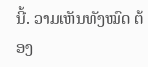ນີ້. ວາມເຫັນທັງໝົດ ຕ້ອງ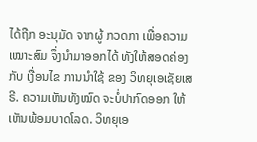ໄດ້ຖືກ ອະນຸມັດ ຈາກຜູ້ ກວດກາ ເພື່ອຄວາມເໝາະສົມ ຈຶ່ງນໍາມາອອກໄດ້ ທັງໃຫ້ສອດຄ່ອງ ກັບ ເງື່ອນໄຂ ການນຳໃຊ້ ຂອງ ວິທຍຸເອເຊັຍເສຣີ. ຄວາມເຫັນທັງໝົດ ຈະບໍ່ປາກົດອອກ ໃຫ້ເຫັນພ້ອມບາດໂລດ. ວິທຍຸເອ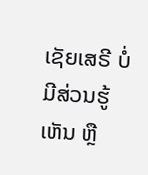ເຊັຍເສຣີ ບໍ່ມີສ່ວນຮູ້ເຫັນ ຫຼື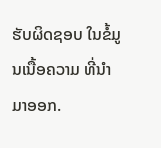ຮັບຜິດຊອບ ໃນຂໍ້ມູນເນື້ອຄວາມ ທີ່ນໍາມາອອກ.